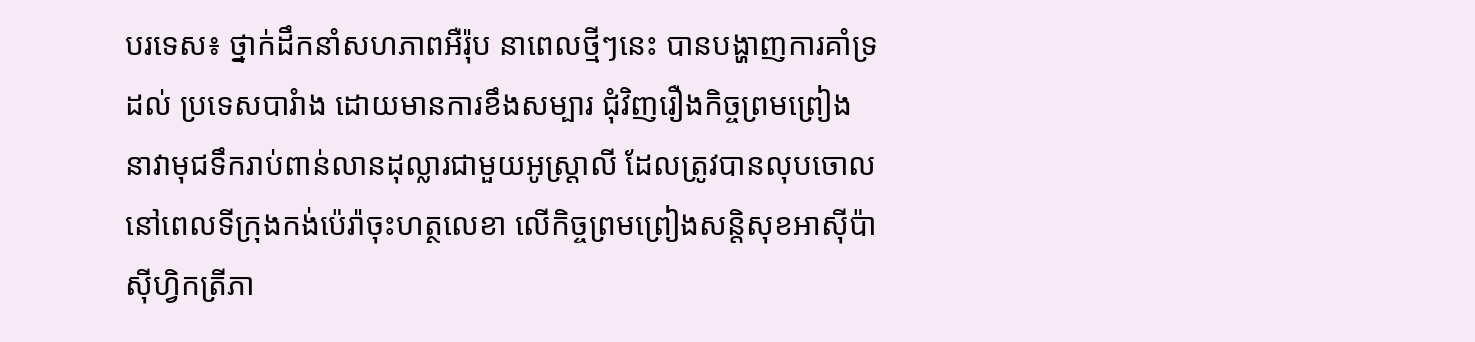បរទេស៖ ថ្នាក់ដឹកនាំសហភាពអឺរ៉ុប នាពេលថ្មីៗនេះ បានបង្ហាញការគាំទ្រដល់ ប្រទេសបារំាង ដោយមានការខឹងសម្បារ ជុំវិញរឿងកិច្ចព្រមព្រៀង នាវាមុជទឹករាប់ពាន់លានដុល្លារជាមួយអូស្ត្រាលី ដែលត្រូវបានលុបចោល នៅពេលទីក្រុងកង់ប៉េរ៉ាចុះហត្ថលេខា លើកិច្ចព្រមព្រៀងសន្តិសុខអាស៊ីប៉ាស៊ីហ្វិកត្រីភា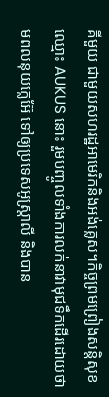គីមួយ ជាមួយសហរដ្ឋអាមេរិកនិងអង់គ្លេស។កិច្ចព្រមព្រៀងសន្តិសុខ ឈ្មោះ AUKUS នោះ រួមបញ្ចូលទាំងការលក់នាវាមុជទឹកដើរដោយថាមពលនុយក្លេអ៊ែ ទៅឲ្យប្រទេសអូស្ត្រាលី និងបាន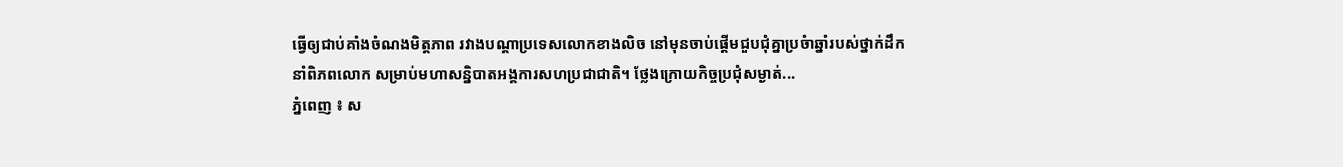ធ្វើឲ្យជាប់គាំងចំណងមិត្តភាព រវាងបណ្ដាប្រទេសលោកខាងលិច នៅមុនចាប់ផ្តើមជួបជុំគ្នាប្រចំាឆ្នាំរបស់ថ្នាក់ដឹកនាំពិភពលោក សម្រាប់មហាសន្និបាតអង្គការសហប្រជាជាតិ។ ថ្លែងក្រោយកិច្ចប្រជុំសម្ងាត់...
ភ្នំពេញ ៖ ស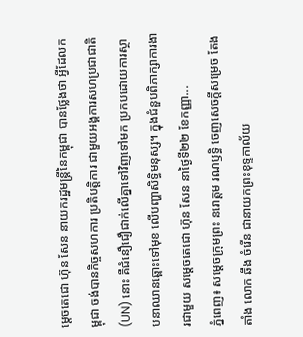ម្ដេចតេជោ ហ៊ុន សែន នាយករដ្ឋមន្ត្រីនៃកម្ពុជា បានថ្លែងថា អ្វីដែលកម្ពុជា ចង់បានកិច្ចសហការ ប្រតិបត្តិការ ជាមួយអង្គការសហប្រជាជាតិ (UN) នោះ គឺជំនឿជឿជាក់លើគ្នាទៅវិញទៅមក ប្រកបដោយការស្ថាបនាឈានឆ្ពោះទៅមុខ លើបញ្ហាសិទ្ធិមនុស្ស។ ក្នុងជំនួបពិភាក្សាការងារជាមួយ សម្ដេចតេជោ ហ៊ុន សែន នាថ្ងៃទី២២ ខែកញ្ញា...
ភ្នំពេញ៖ សម្តេចក្រុមព្រះ នរោត្តម រណឫទ្ធិ ចេញសេចក្តីសម្រេច តែងតាំង លោក ឆឹង ចំរេីន ជានាយកព្រះខុទ្ទកាល័យ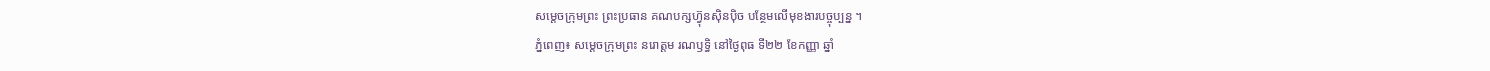សម្តេចក្រុមព្រះ ព្រះប្រធាន គណបក្សហ៊្វុនស៊ិនប៉ិច បន្ថែមលេីមុខងារបច្ចុប្បន្ន ។
ភ្នំពេញ៖ សម្តេចក្រុមព្រះ នរោត្តម រណឫទ្ធិ នៅថ្ងៃពុធ ទី២២ ខែកញ្ញា ឆ្នាំ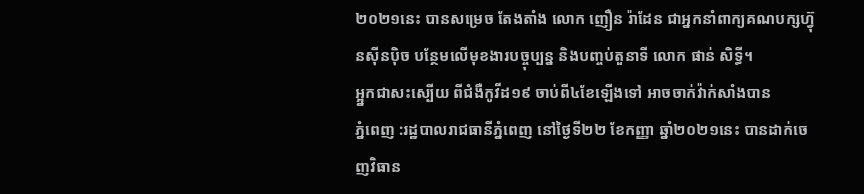២០២១នេះ បានសម្រេច តែងតាំង លោក ញឿន រ៉ាដែន ជាអ្នកនាំពាក្យគណបក្សហ៊្វុនស៊ីនប៉ិច បន្ថែមលេីមុខងារបច្ចុប្បន្ន និងបញ្ចប់តួនាទី លោក ផាន់ សិទ្ធី។
អ្អ្នកជាសះស្បើយ ពីជំងឺកូវីដ១៩ ចាប់ពី៤ខែឡើងទៅ អាចចាក់វ៉ាក់សាំងបាន
ភ្នំពេញ :រដ្ឋបាលរាជធានីភ្នំពេញ នៅថ្ងៃទី២២ ខែកញ្ញា ឆ្នាំ២០២១នេះ បានដាក់ចេញវិធាន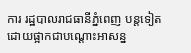ការ រដ្ឋបាលរាជធានីភ្នំពេញ បន្តទៀត ដោយផ្អាកជាបណ្តោះអាសន្ន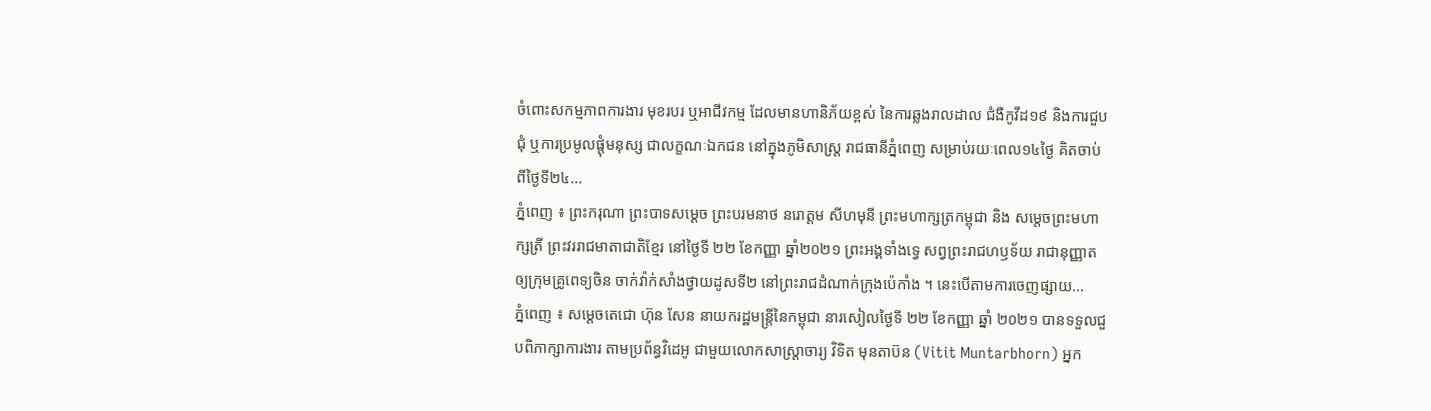ចំពោះសកម្មភាពការងារ មុខរបរ ឬអាជីវកម្ម ដែលមានហានិភ័យខ្ពស់ នៃការឆ្លងរាលដាល ជំងឺកូវីដ១៩ និងការជួបជុំ ឬការប្រមូលផ្តុំមនុស្ស ជាលក្ខណៈឯកជន នៅក្នុងភូមិសាស្ត្រ រាជធានីភ្នំពេញ សម្រាប់រយៈពេល១៤ថ្ងៃ គិតចាប់ពីថ្ងៃទី២៤...
ភ្នំពេញ ៖ ព្រះករុណា ព្រះបាទសម្ដេច ព្រះបរមនាថ នរោត្តម សីហមុនី ព្រះមហាក្សត្រកម្ពុជា និង សម្តេចព្រះមហាក្សត្រី ព្រះវររាជមាតាជាតិខ្មែរ នៅថ្ងៃទី ២២ ខែកញ្ញា ឆ្នាំ២០២១ ព្រះអង្គទាំងទ្វេ សព្វព្រះរាជហឫទ័យ រាជានុញ្ញាតឲ្យក្រុមគ្រូពេទ្យចិន ចាក់វ៉ាក់សាំងថ្វាយដូសទី២ នៅព្រះរាជដំណាក់ក្រុងប៉េកាំង ។ នេះបើតាមការចេញផ្សាយ...
ភ្នំពេញ ៖ សម្តេចតេជោ ហ៊ុន សែន នាយករដ្ឋមន្ត្រីនៃកម្ពុជា នារសៀលថ្ងៃទី ២២ ខែកញ្ញា ឆ្នាំ ២០២១ បានទទួលជួបពិភាក្សាការងារ តាមប្រព័ន្ធវិដេអូ ជាមួយលោកសាស្រ្តាចារ្យ វិទិត មុនតាប៊ន (Vitit Muntarbhorn) អ្នក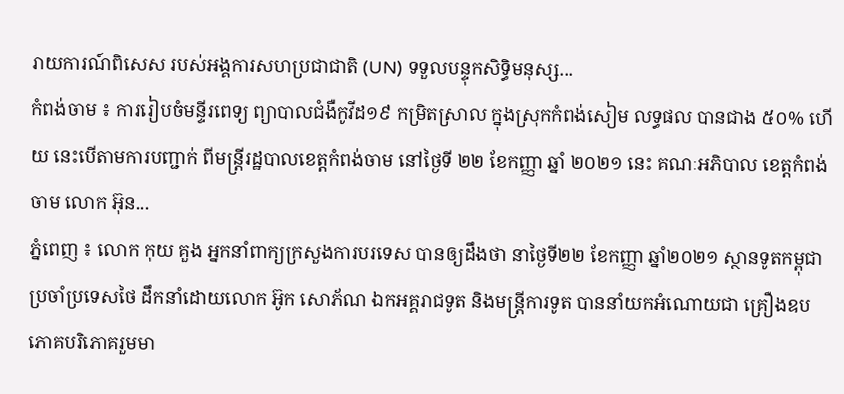រាយការណ៍ពិសេស របស់អង្គការសហប្រជាជាតិ (UN) ទទួលបន្ទុកសិទ្ធិមនុស្ស...
កំពង់ចាម ៖ ការរៀបចំមន្ទីរពេទ្យ ព្យាបាលជំងឺកូវីដ១៩ កម្រិតស្រាល ក្នុងស្រុកកំពង់សៀម លទ្ធផល បានជាង ៥០% ហើយ នេះបើតាមការបញ្ជាក់ ពីមន្ត្រីរដ្ឋបាលខេត្តកំពង់ចាម នៅថ្ងៃទី ២២ ខែកញ្ញា ឆ្នាំ ២០២១ នេះ គណៈអភិបាល ខេត្តកំពង់ចាម លោក អ៊ុន...
ភ្នំពេញ ៖ លោក កុយ គួង អ្នកនាំពាក្យក្រសួងការបរទេស បានឲ្យដឹងថា នាថ្ងៃទី២២ ខែកញ្ញា ឆ្នាំ២០២១ ស្ថានទូតកម្ពុជាប្រចាំប្រទេសថៃ ដឹកនាំដោយលោក អ៊ូក សោភ័ណ ឯកអគ្គរាជទូត និងមន្ត្រីការទូត បាននាំយកអំណោយជា គ្រឿងឧបភោគបរិភោគរួមមា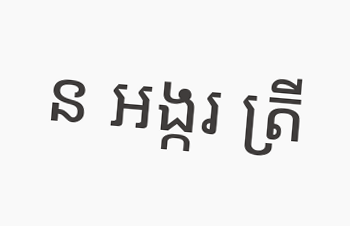ន អង្ករ ត្រី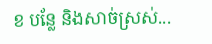ខ បន្លែ និងសាច់ស្រស់...